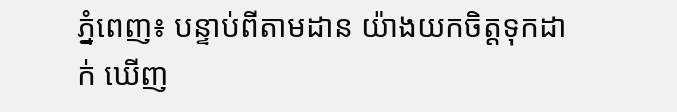ភ្នំពេញ៖ បន្ទាប់ពីតាមដាន យ៉ាងយកចិត្តទុកដាក់ ឃើញ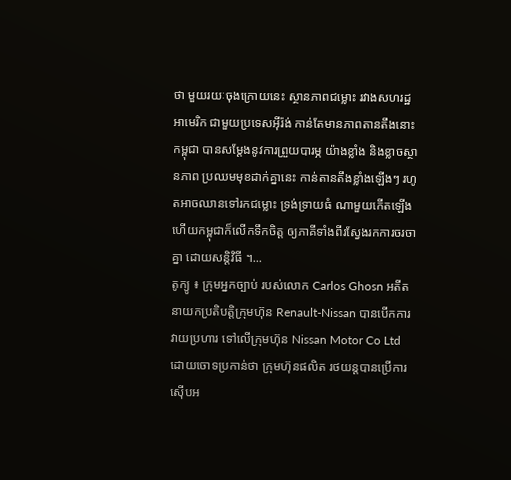ថា មួយរយៈចុងក្រោយនេះ ស្ថានភាពជម្លោះ រវាងសហរដ្ឋអាមេរិក ជាមួយប្រទេសអ៊ីរ៉ង់ កាន់តែមានភាពតានតឹងនោះ កម្ពុជា បានសម្ដែងនូវការព្រួយបារម្ភ យ៉ាងខ្លាំង និងខ្លាចស្ថានភាព ប្រឈមមុខដាក់គ្នានេះ កាន់តានតឹងខ្លាំងឡើងៗ រហូតអាចឈានទៅរកជម្លោះ ទ្រង់ទ្រាយធំ ណាមួយកើតឡើង ហើយកម្ពុជាក៏លើកទឹកចិត្ត ឲ្យភាគីទាំងពីរស្វែងរកការចរចាគ្នា ដោយសន្តិវិធី ។...
តូក្យូ ៖ ក្រុមអ្នកច្បាប់ របស់លោក Carlos Ghosn អតីតនាយកប្រតិបត្តិក្រុមហ៊ុន Renault-Nissan បានបើកការវាយប្រហារ ទៅលើក្រុមហ៊ុន Nissan Motor Co Ltd ដោយចោទប្រកាន់ថា ក្រុមហ៊ុនផលិត រថយន្តបានប្រើការស៊ើបអ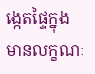ង្កេតផ្ទៃក្នុង មានលក្ខណៈ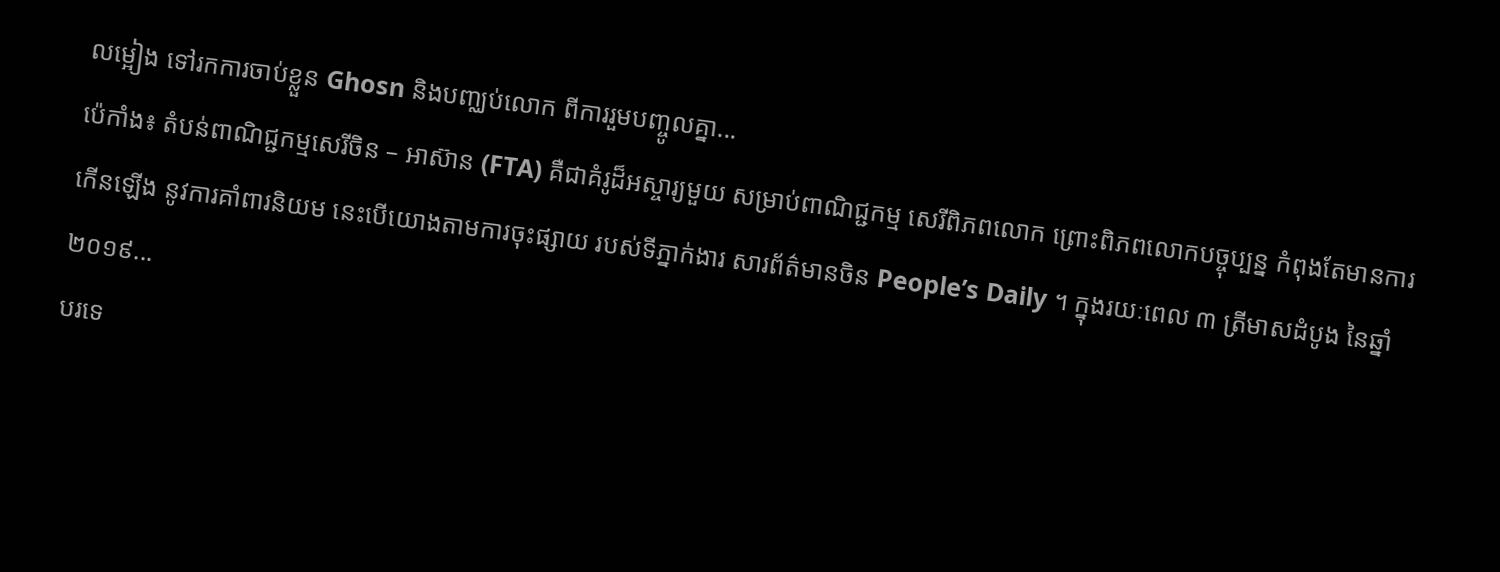លម្អៀង ទៅរកការចាប់ខ្លួន Ghosn និងបញ្ឈប់លោក ពីការរួមបញ្ចូលគ្នា...
ប៉េកាំង៖ តំបន់ពាណិជ្ជកម្មសេរីចិន – អាស៊ាន (FTA) គឺជាគំរូដ៏អស្ចារ្យមួយ សម្រាប់ពាណិជ្ជកម្ម សេរីពិភពលោក ព្រោះពិភពលោកបច្ចុប្បន្ន កំពុងតែមានការកើនឡើង នូវការគាំពារនិយម នេះបើយោងតាមការចុះផ្សាយ របស់ទីភ្នាក់ងារ សារព័ត៌មានចិន People’s Daily ។ ក្នុងរយៈពេល ៣ ត្រីមាសដំបូង នៃឆ្នាំ ២០១៩...
បរទេ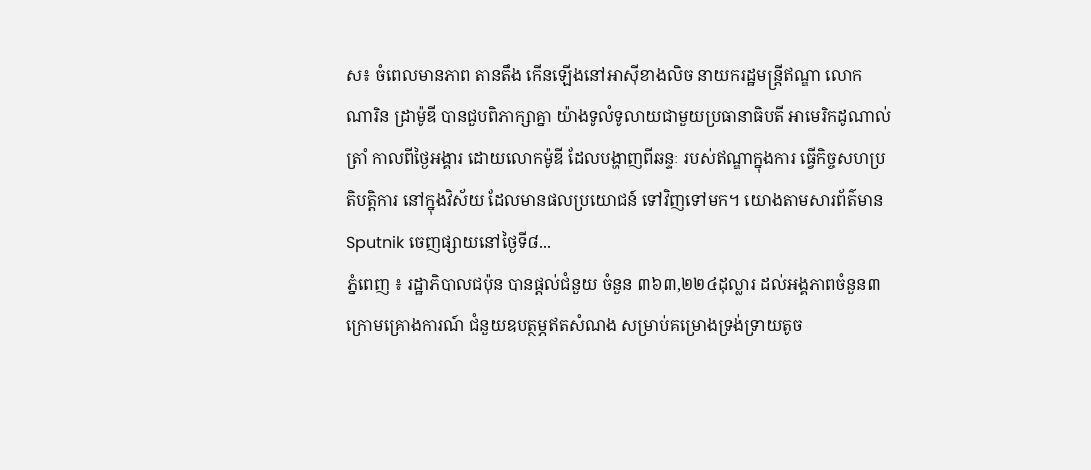ស៖ ចំពេលមានភាព តានតឹង កើនឡើងនៅអាស៊ីខាងលិច នាយករដ្ឋមន្ត្រីឥណ្ឌា លោក ណារិន ដ្រាម៉ូឌី បានជួបពិភាក្សាគ្នា យ៉ាងទូលំទូលាយជាមួយប្រធានាធិបតី អាមេរិកដូណាល់ត្រាំ កាលពីថ្ងៃអង្គារ ដោយលោកម៉ូឌី ដែលបង្ហាញពីឆន្ទៈ របស់ឥណ្ឌាក្នុងការ ធ្វើកិច្ចសហប្រតិបត្តិការ នៅក្នុងវិស័យ ដែលមានផលប្រយោជន៍ ទៅវិញទៅមក។ យោងតាមសារព័ត៌មាន Sputnik ចេញផ្សាយនៅថ្ងៃទី៨...
ភ្នំពេញ ៖ រដ្ឋាភិបាលជប៉ុន បានផ្ដល់ជំនួយ ចំនួន ៣៦៣,២២៤ដុល្លារ ដល់អង្គភាពចំនួន៣ ក្រោមគ្រោងការណ៍ ជំនួយឧបត្ថម្ភឥតសំណង សម្រាប់គម្រោងទ្រង់ទ្រាយតូច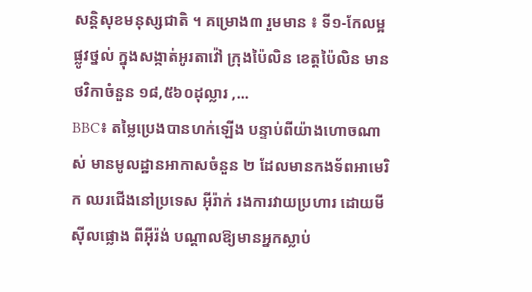សន្ដិសុខមនុស្សជាតិ ។ គម្រោង៣ រួមមាន ៖ ទី១-កែលម្អផ្លូវថ្នល់ ក្នុងសង្កាត់អូរតាវ៉ៅ ក្រុងប៉ៃលិន ខេត្តប៉ៃលិន មានថវិកាចំនួន ១៨,៥៦០ដុល្លារ ,...
BBC៖ តម្លៃប្រេងបានហក់ឡើង បន្ទាប់ពីយ៉ាងហោចណាស់ មានមូលដ្ឋានអាកាសចំនួន ២ ដែលមានកងទ័ពអាមេរិក ឈរជើងនៅប្រទេស អ៊ីរ៉ាក់ រងការវាយប្រហារ ដោយមីស៊ីលផ្លោង ពីអ៊ីរ៉ង់ បណ្តាលឱ្យមានអ្នកស្លាប់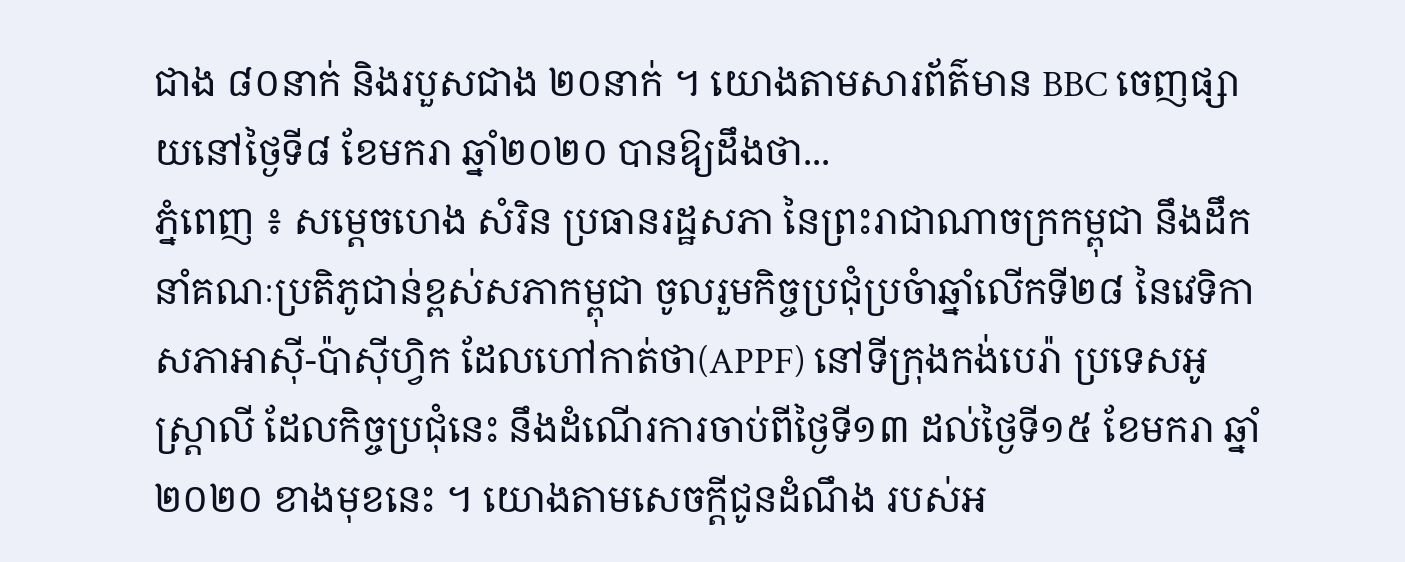ជាង ៨០នាក់ និងរបួសជាង ២០នាក់ ។ យោងតាមសារព័ត៌មាន BBC ចេញផ្សាយនៅថ្ងៃទី៨ ខែមករា ឆ្នាំ២០២០ បានឱ្យដឹងថា...
ភ្នំពេញ ៖ សម្ដេចហេង សំរិន ប្រធានរដ្ឋសភា នៃព្រះរាជាណាចក្រកម្ពុជា នឹងដឹកនាំគណៈប្រតិភូជាន់ខ្ពស់សភាកម្ពុជា ចូលរួមកិច្ចប្រជុំប្រចំាឆ្នាំលើកទី២៨ នៃវេទិកាសភាអាស៊ី-ប៉ាស៊ីហ្វិក ដែលហៅកាត់ថា(APPF) នៅទីក្រុងកង់បេរ៉ា ប្រទេសអូស្ត្រាលី ដែលកិច្ចប្រជុំនេះ នឹងដំណើរការចាប់ពីថ្ងៃទី១៣ ដល់ថ្ងៃទី១៥ ខែមករា ឆ្នាំ២០២០ ខាងមុខនេះ ។ យោងតាមសេចក្តីជូនដំណឹង របស់អ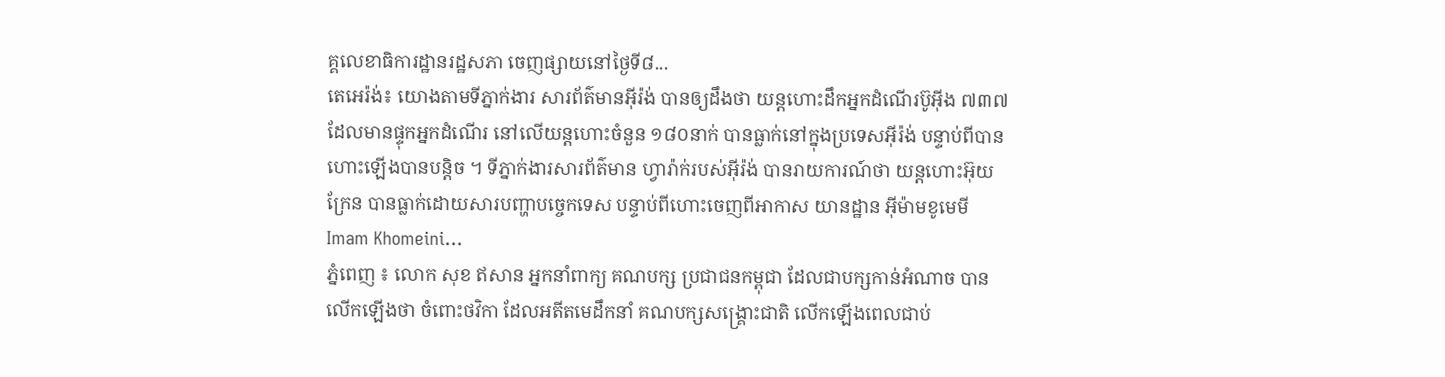គ្គលេខាធិការដ្ឋានរដ្ឋសភា ចេញផ្សាយនៅថ្ងៃទី៨...
តេអេរ៉ង់៖ យោងតាមទីភ្នាក់ងារ សារព័ត៌មានអ៊ីរ៉ង់ បានឲ្យដឹងថា យន្តហោះដឹកអ្នកដំណើរប៊ូអ៊ីង ៧៣៧ ដែលមានផ្ទុកអ្នកដំណើរ នៅលើយន្តហោះចំនួន ១៨០នាក់ បានធ្លាក់នៅក្នុងប្រទេសអ៊ីរ៉ង់ បន្ទាប់ពីបានហោះឡើងបានបន្ដិច ។ ទីភ្នាក់ងារសារព័ត៌មាន ហ្វារ៉ាក់របស់អ៊ីរ៉ង់ បានរាយការណ៍ថា យន្ដហោះអ៊ុយក្រែន បានធ្លាក់ដោយសារបញ្ហាបច្ចេកទេស បន្ទាប់ពីហោះចេញពីអាកាស យានដ្ឋាន អ៊ីម៉ាមខូមេមី Imam Khomeini...
ភ្នំពេញ ៖ លោក សុខ ឥសាន អ្នកនាំពាក្យ គណបក្ស ប្រជាជនកម្ពុជា ដែលជាបក្សកាន់អំណាច បានលើកឡើងថា ចំពោះថវិកា ដែលអតីតមេដឹកនាំ គណបក្សសង្រ្គោះជាតិ លើកឡើងពេលជាប់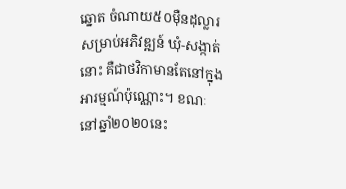ឆ្នោត ចំណាយ៥០ម៉ឺនដុល្លារ សម្រាប់អភិវឌ្ឍន៍ ឃុំ-សង្កាត់នោះ គឺជាថវិកាមានតែនៅក្នុងអារម្មណ៍ប៉ុណ្ណោះ។ ខណៈនៅឆ្នាំ២០២០នេះ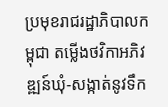ប្រមុខរាជរដ្ឋាភិបាលកម្ពុជា តម្លើងថវិកាអភិវឌ្ឍន៍ឃុំ-សង្កាត់នូវទឹក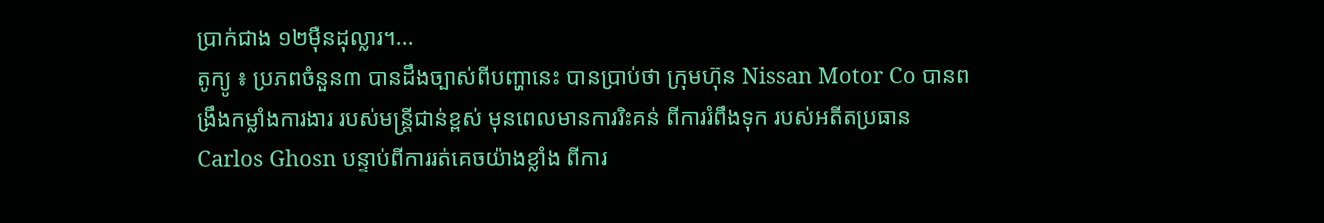ប្រាក់ជាង ១២ម៉ឺនដុល្លារ។...
តូក្យូ ៖ ប្រភពចំនួន៣ បានដឹងច្បាស់ពីបញ្ហានេះ បានប្រាប់ថា ក្រុមហ៊ុន Nissan Motor Co បានពង្រឹងកម្លាំងការងារ របស់មន្ត្រីជាន់ខ្ពស់ មុនពេលមានការរិះគន់ ពីការរំពឹងទុក របស់អតីតប្រធាន Carlos Ghosn បន្ទាប់ពីការរត់គេចយ៉ាងខ្លាំង ពីការ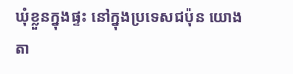ឃុំខ្លួនក្នុងផ្ទះ នៅក្នុងប្រទេសជប៉ុន យោងតា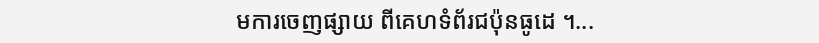មការចេញផ្សាយ ពីគេហទំព័រជប៉ុនធូដេ ។...